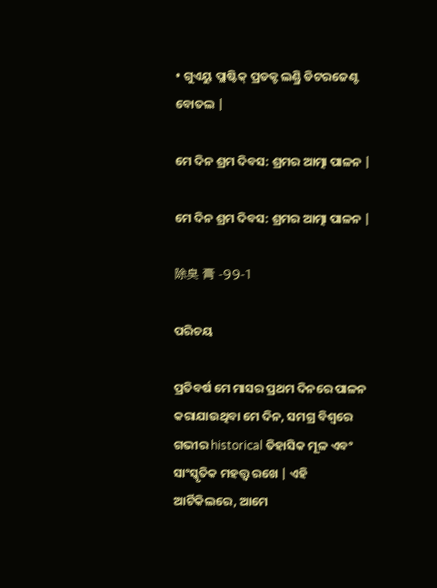• ଗୁଏୟୁ ପ୍ଲାଷ୍ଟିକ୍ ପ୍ରଡକ୍ଟ ଲଣ୍ଡ୍ରି ଡିଟରଜେଣ୍ଟ ବୋତଲ |

ମେ ଦିନ ଶ୍ରମ ଦିବସ: ଶ୍ରମର ଆତ୍ମା ପାଳନ |

ମେ ଦିନ ଶ୍ରମ ଦିବସ: ଶ୍ରମର ଆତ୍ମା ପାଳନ |

除臭 膏 -99-1

ପରିଚୟ

ପ୍ରତିବର୍ଷ ମେ ମାସର ପ୍ରଥମ ଦିନରେ ପାଳନ କରାଯାଉଥିବା ମେ ଦିନ, ସମଗ୍ର ବିଶ୍ୱରେ ଗଭୀର historical ତିହାସିକ ମୂଳ ଏବଂ ସାଂସ୍କୃତିକ ମହତ୍ତ୍ୱ ରଖେ | ଏହି ଆର୍ଟିକିଲରେ, ଆମେ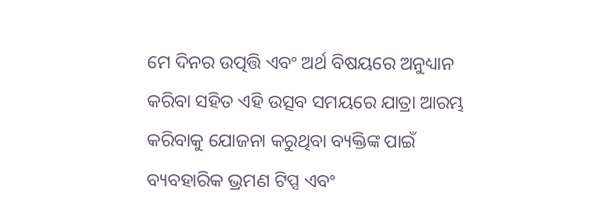ମେ ଦିନର ଉତ୍ପତ୍ତି ଏବଂ ଅର୍ଥ ବିଷୟରେ ଅନୁଧ୍ୟାନ କରିବା ସହିତ ଏହି ଉତ୍ସବ ସମୟରେ ଯାତ୍ରା ଆରମ୍ଭ କରିବାକୁ ଯୋଜନା କରୁଥିବା ବ୍ୟକ୍ତିଙ୍କ ପାଇଁ ବ୍ୟବହାରିକ ଭ୍ରମଣ ଟିପ୍ସ ଏବଂ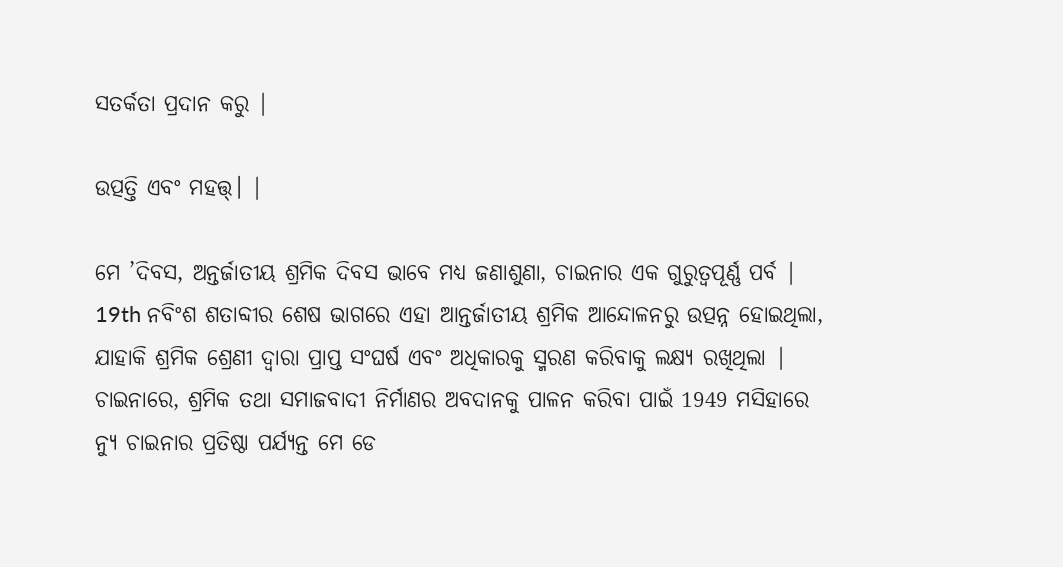ସତର୍କତା ପ୍ରଦାନ କରୁ |

ଉତ୍ପତ୍ତି ଏବଂ ମହତ୍ତ୍। |

ମେ ’ଦିବସ, ଅନ୍ତର୍ଜାତୀୟ ଶ୍ରମିକ ଦିବସ ଭାବେ ମଧ୍ୟ ଜଣାଶୁଣା, ଚାଇନାର ଏକ ଗୁରୁତ୍ୱପୂର୍ଣ୍ଣ ପର୍ବ | 19th ନବିଂଶ ଶତାବ୍ଦୀର ଶେଷ ଭାଗରେ ଏହା ଆନ୍ତର୍ଜାତୀୟ ଶ୍ରମିକ ଆନ୍ଦୋଳନରୁ ଉତ୍ପନ୍ନ ହୋଇଥିଲା, ଯାହାକି ଶ୍ରମିକ ଶ୍ରେଣୀ ଦ୍ୱାରା ପ୍ରାପ୍ତ ସଂଘର୍ଷ ଏବଂ ଅଧିକାରକୁ ସ୍ମରଣ କରିବାକୁ ଲକ୍ଷ୍ୟ ରଖିଥିଲା | ଚାଇନାରେ, ଶ୍ରମିକ ତଥା ସମାଜବାଦୀ ନିର୍ମାଣର ଅବଦାନକୁ ପାଳନ କରିବା ପାଇଁ 1949 ମସିହାରେ ନ୍ୟୁ ଚାଇନାର ପ୍ରତିଷ୍ଠା ପର୍ଯ୍ୟନ୍ତ ମେ ଡେ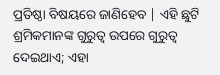ପ୍ରତିଷ୍ଠା ବିଷୟରେ ଜାଣିହେବ | ଏହି ଛୁଟି ଶ୍ରମିକମାନଙ୍କ ଗୁରୁତ୍ୱ ଉପରେ ଗୁରୁତ୍ୱ ଦେଇଥାଏ; ଏହା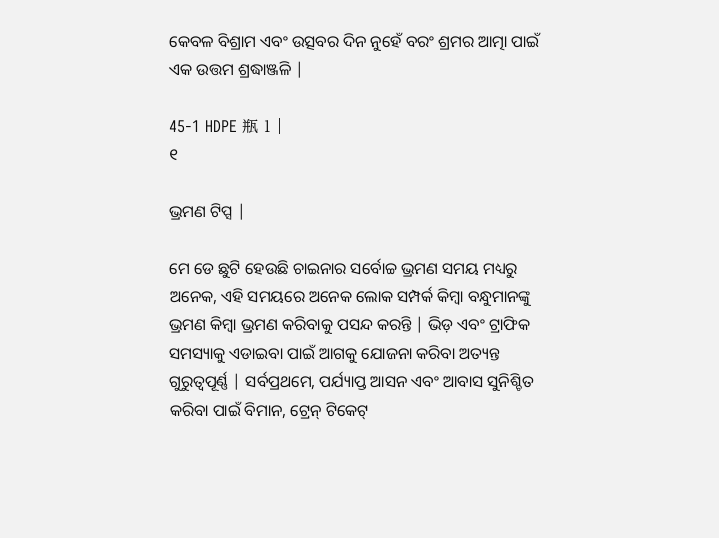କେବଳ ବିଶ୍ରାମ ଏବଂ ଉତ୍ସବର ଦିନ ନୁହେଁ ବରଂ ଶ୍ରମର ଆତ୍ମା ପାଇଁ ଏକ ଉତ୍ତମ ଶ୍ରଦ୍ଧାଞ୍ଜଳି |

45-1 HDPE 瓶 1 |
୧

ଭ୍ରମଣ ଟିପ୍ସ |

ମେ ଡେ ଛୁଟି ହେଉଛି ଚାଇନାର ସର୍ବୋଚ୍ଚ ଭ୍ରମଣ ସମୟ ମଧ୍ୟରୁ ଅନେକ, ଏହି ସମୟରେ ଅନେକ ଲୋକ ସମ୍ପର୍କ କିମ୍ବା ବନ୍ଧୁମାନଙ୍କୁ ଭ୍ରମଣ କିମ୍ବା ଭ୍ରମଣ କରିବାକୁ ପସନ୍ଦ କରନ୍ତି | ଭିଡ଼ ଏବଂ ଟ୍ରାଫିକ ସମସ୍ୟାକୁ ଏଡାଇବା ପାଇଁ ଆଗକୁ ଯୋଜନା କରିବା ଅତ୍ୟନ୍ତ ଗୁରୁତ୍ୱପୂର୍ଣ୍ଣ | ସର୍ବପ୍ରଥମେ, ପର୍ଯ୍ୟାପ୍ତ ଆସନ ଏବଂ ଆବାସ ସୁନିଶ୍ଚିତ କରିବା ପାଇଁ ବିମାନ, ଟ୍ରେନ୍ ଟିକେଟ୍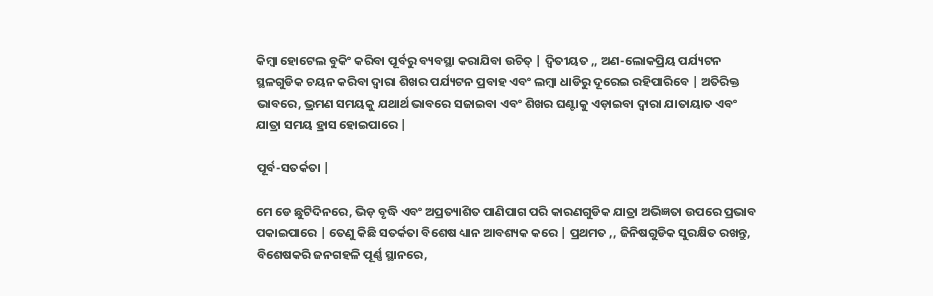କିମ୍ବା ହୋଟେଲ ବୁକିଂ କରିବା ପୂର୍ବରୁ ବ୍ୟବସ୍ଥା କରାଯିବା ଉଚିତ୍ | ଦ୍ୱିତୀୟତ ,, ଅଣ-ଲୋକପ୍ରିୟ ପର୍ଯ୍ୟଟନ ସ୍ଥଳଗୁଡିକ ଚୟନ କରିବା ଦ୍ୱାରା ଶିଖର ପର୍ଯ୍ୟଟନ ପ୍ରବାହ ଏବଂ ଲମ୍ବା ଧାଡିରୁ ଦୂରେଇ ରହିପାରିବେ | ଅତିରିକ୍ତ ଭାବରେ, ଭ୍ରମଣ ସମୟକୁ ଯଥାର୍ଥ ଭାବରେ ସଜାଇବା ଏବଂ ଶିଖର ଘଣ୍ଟାକୁ ଏଡ଼ାଇବା ଦ୍ୱାରା ଯାତାୟାତ ଏବଂ ଯାତ୍ରା ସମୟ ହ୍ରାସ ହୋଇପାରେ |

ପୂର୍ବ-ସତର୍କତା |

ମେ ଡେ ଛୁଟିଦିନରେ, ଭିଡ଼ ବୃଦ୍ଧି ଏବଂ ଅପ୍ରତ୍ୟାଶିତ ପାଣିପାଗ ପରି କାରଣଗୁଡିକ ଯାତ୍ରା ଅଭିଜ୍ଞତା ଉପରେ ପ୍ରଭାବ ପକାଇପାରେ | ତେଣୁ କିଛି ସତର୍କତା ବିଶେଷ ଧ୍ୟାନ ଆବଶ୍ୟକ କରେ | ପ୍ରଥମତ ,, ଜିନିଷଗୁଡିକ ସୁରକ୍ଷିତ ରଖନ୍ତୁ, ବିଶେଷକରି ଜନଗହଳି ପୂର୍ଣ୍ଣ ସ୍ଥାନରେ,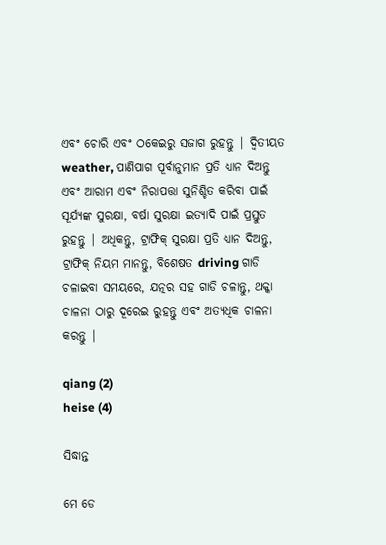ଏବଂ ଚୋରି ଏବଂ ଠକେଇରୁ ସଜାଗ ରୁହନ୍ତୁ | ଦ୍ୱିତୀୟତ weather, ପାଣିପାଗ ପୂର୍ବାନୁମାନ ପ୍ରତି ଧ୍ୟାନ ଦିଅନ୍ତୁ ଏବଂ ଆରାମ ଏବଂ ନିରାପତ୍ତା ସୁନିଶ୍ଚିତ କରିବା ପାଇଁ ସୂର୍ଯ୍ୟଙ୍କ ସୁରକ୍ଷା, ବର୍ଷା ସୁରକ୍ଷା ଇତ୍ୟାଦି ପାଇଁ ପ୍ରସ୍ତୁତ ରୁହନ୍ତୁ | ଅଧିକନ୍ତୁ, ଟ୍ରାଫିକ୍ ସୁରକ୍ଷା ପ୍ରତି ଧ୍ୟାନ ଦିଅନ୍ତୁ, ଟ୍ରାଫିକ୍ ନିୟମ ମାନନ୍ତୁ, ବିଶେଷତ driving ଗାଡି ଚଳାଇବା ସମୟରେ, ଯତ୍ନର ସହ ଗାଡି ଚଳାନ୍ତୁ, ଥକ୍କା ଚାଳନା ଠାରୁ ଦୂରେଇ ରୁହନ୍ତୁ ଏବଂ ଅତ୍ୟଧିକ ଚାଳନା କରନ୍ତୁ |

qiang (2)
heise (4)

ସିଦ୍ଧାନ୍ତ

ମେ ଡେ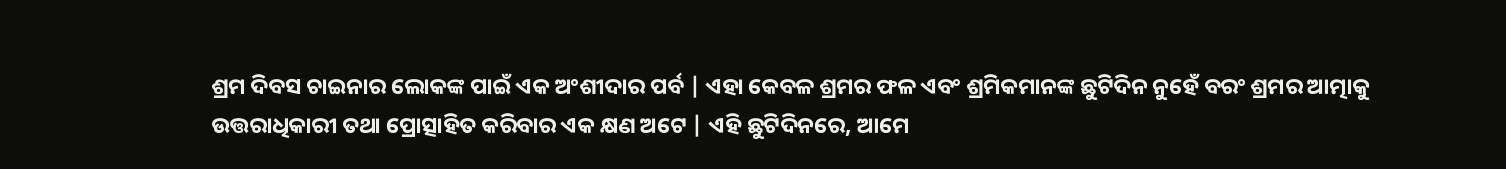ଶ୍ରମ ଦିବସ ଚାଇନାର ଲୋକଙ୍କ ପାଇଁ ଏକ ଅଂଶୀଦାର ପର୍ବ | ଏହା କେବଳ ଶ୍ରମର ଫଳ ଏବଂ ଶ୍ରମିକମାନଙ୍କ ଛୁଟିଦିନ ନୁହେଁ ବରଂ ଶ୍ରମର ଆତ୍ମାକୁ ଉତ୍ତରାଧିକାରୀ ତଥା ପ୍ରୋତ୍ସାହିତ କରିବାର ଏକ କ୍ଷଣ ଅଟେ | ଏହି ଛୁଟିଦିନରେ, ଆମେ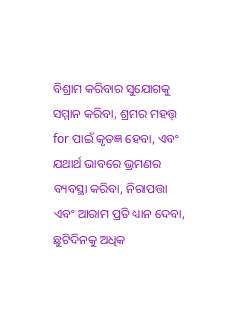ବିଶ୍ରାମ କରିବାର ସୁଯୋଗକୁ ସମ୍ମାନ କରିବା, ଶ୍ରମର ମହତ୍ତ୍ for ପାଇଁ କୃତଜ୍ଞ ହେବା, ଏବଂ ଯଥାର୍ଥ ଭାବରେ ଭ୍ରମଣର ବ୍ୟବସ୍ଥା କରିବା, ନିରାପତ୍ତା ଏବଂ ଆରାମ ପ୍ରତି ଧ୍ୟାନ ଦେବା, ଛୁଟିଦିନକୁ ଅଧିକ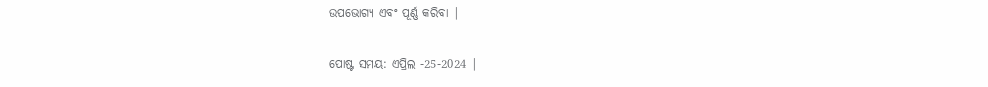ଉପଭୋଗ୍ୟ ଏବଂ ପୂର୍ଣ୍ଣ କରିବା |


ପୋଷ୍ଟ ସମୟ: ଏପ୍ରିଲ -25-2024 |